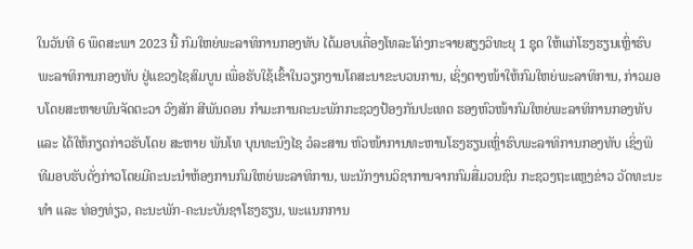ໃນວັນທີ 6 ພຶດສະພາ 2023 ນີ້ ກົມໃຫຍ່ພະລາທິການກອງທັບ ໄດ້ມອບເຄື່ອງໂທລະໂຄ່ງກະຈາຍສຽງວິທະຍຸ 1 ຊຸດ ໃຫ້ແກ່ໂຮງຮຽນເຫຼົ່າຮົບພະລາທິການກອງທັບ ຢູ່ແຂວງໄຊສົມບູນ ເພື່ອຮັບໃຊ້ເຂົ້າໃນວຽກງານໂຄສະນາຂະບວນການ, ເຊິ່ງຕາງໜ້າໃຫ້ກົມໃຫຍ່ພະລາທິການ, ກ່າວມອບໂດຍສະຫາຍພົນຈັດຕະວາ ວົງສັກ ສີພັນດອນ ກໍາມະການຄະນະພັກກະຊວງປ້ອງກັນປະເທດ ຮອງຫົວໜ້າກົມໃຫຍ່ພະລາທິການກອງທັບ ແລະ ໄດ້ໃຫ້ກຽດກ່າວຮັບໂດຍ ສະຫາຍ ພັນໂທ ບຸນທະນົງໄຊ ວໍລະສານ ຫົວໜ້າການທະຫານໂຮງຮຽນເຫຼົ່າຮົບພະລາທິການກອງທັບ ເຊິ່ງພິທີມອບຮັບດັ່ງກ່າວໂດຍມີຄະນະນໍາຫ້ອງການກົມໃຫຍ່ພະລາທິການ, ພະນັກງານວິຊາການຈາກກົມສື່ມວນຊົນ ກະຊວງຖະແຫຼງຂ່າວ ວັດທະນະທໍາ ແລະ ທ່ອງທ່ຽວ, ຄະນະພັກ-ຄະນະບັນຊາໂຮງຮຽນ, ພະແນກການ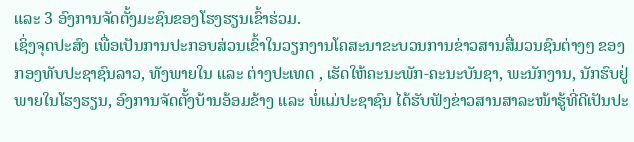ແລະ 3 ອົງການຈັດຕັ້ງມະຊົນຂອງໂຮງຮຽນເຂົ້າຮ່ວມ.
ເຊິ່ງຈຸດປະສົງ ເພື່ອເປັນການປະກອບສ່ວນເຂົ້າໃນວຽກງານໂຄສະນາຂະບວນການຂ່າວສານສື່ມວນຊົນຕ່າງໆ ຂອງກອງທັບປະຊາຊົນລາວ, ທັງພາຍໃນ ແລະ ຕ່າງປະເທດ , ເຮັດໃຫ້ຄະນະພັກ-ຄະນະບັນຊາ, ພະນັກງານ, ນັກຮົບຢູ່ພາຍໃນໂຮງຮຽນ, ອົງການຈັດຕັ້ງບ້ານອ້ອມຂ້າງ ແລະ ພໍ່ແມ່ປະຊາຊົນ ໄດ້ຮັບຟັງຂ່າວສານສາລະໜ້າຮູ້ທີ່ດີເປັນປະ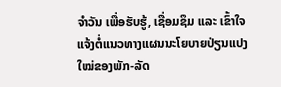ຈໍາວັນ ເພື່ອຮັບຮູ້, ເຊື່ອມຊຶມ ແລະ ເຂົ້າໃຈແຈ້ງຕໍ່ແນວທາງແຜນນະໂຍບາຍປ່ຽນແປງໃໝ່ຂອງພັກ-ລັດ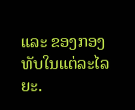ແລະ ຂອງກອງທັບໃນແຕ່ລະໄລຍະ.